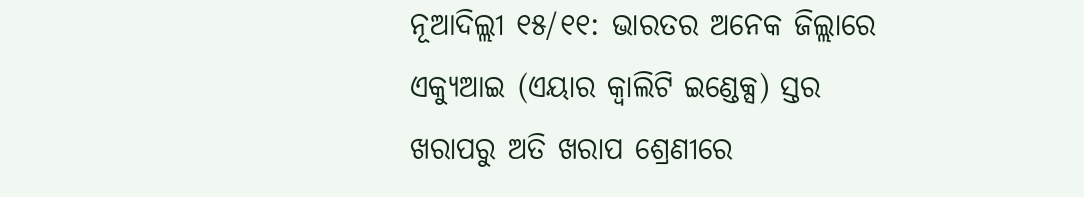ନୂଆଦିଲ୍ଲୀ ୧୫/୧୧: ଭାରତର ଅନେକ ଜିଲ୍ଲାରେ ଏକ୍ୟୁଆଇ (ଏୟାର କ୍ୱାଲିଟି ଇଣ୍ଡେକ୍ସ) ସ୍ତର ଖରାପରୁ ଅତି ଖରାପ ଶ୍ରେଣୀରେ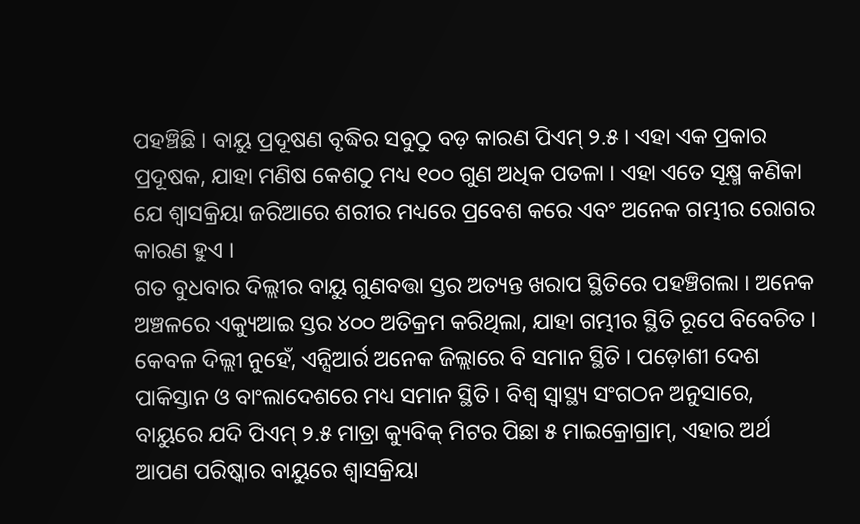ପହଞ୍ଚିଛି । ବାୟୁ ପ୍ରଦୂଷଣ ବୃଦ୍ଧିର ସବୁଠୁ ବଡ଼ କାରଣ ପିଏମ୍ ୨.୫ । ଏହା ଏକ ପ୍ରକାର ପ୍ରଦୂଷକ, ଯାହା ମଣିଷ କେଶଠୁ ମଧ୍ୟ ୧୦୦ ଗୁଣ ଅଧିକ ପତଳା । ଏହା ଏତେ ସୂକ୍ଷ୍ମ କଣିକା ଯେ ଶ୍ୱାସକ୍ରିୟା ଜରିଆରେ ଶରୀର ମଧ୍ୟରେ ପ୍ରବେଶ କରେ ଏବଂ ଅନେକ ଗମ୍ଭୀର ରୋଗର କାରଣ ହୁଏ ।
ଗତ ବୁଧବାର ଦିଲ୍ଲୀର ବାୟୁ ଗୁଣବତ୍ତା ସ୍ତର ଅତ୍ୟନ୍ତ ଖରାପ ସ୍ଥିତିରେ ପହଞ୍ଚିଗଲା । ଅନେକ ଅଞ୍ଚଳରେ ଏକ୍ୟୁଆଇ ସ୍ତର ୪୦୦ ଅତିକ୍ରମ କରିଥିଲା, ଯାହା ଗମ୍ଭୀର ସ୍ଥିତି ରୂପେ ବିବେଚିତ । କେବଳ ଦିଲ୍ଲୀ ନୁହେଁ, ଏନ୍ସିଆର୍ର ଅନେକ ଜିଲ୍ଲାରେ ବି ସମାନ ସ୍ଥିତି । ପଡ଼ୋଶୀ ଦେଶ ପାକିସ୍ତାନ ଓ ବାଂଲାଦେଶରେ ମଧ୍ୟ ସମାନ ସ୍ଥିତି । ବିଶ୍ୱ ସ୍ୱାସ୍ଥ୍ୟ ସଂଗଠନ ଅନୁସାରେ, ବାୟୁରେ ଯଦି ପିଏମ୍ ୨.୫ ମାତ୍ରା କ୍ୟୁବିକ୍ ମିଟର ପିଛା ୫ ମାଇକ୍ରୋଗ୍ରାମ୍, ଏହାର ଅର୍ଥ ଆପଣ ପରିଷ୍କାର ବାୟୁରେ ଶ୍ୱାସକ୍ରିୟା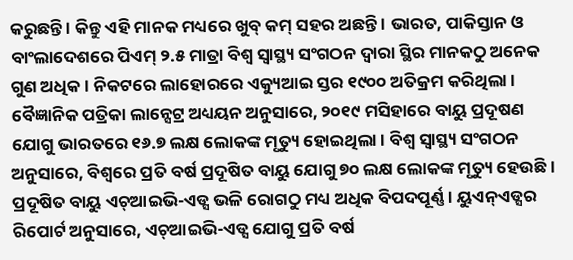କରୁଛନ୍ତି । କିନ୍ତୁ ଏହି ମାନକ ମଧ୍ୟରେ ଖୁବ୍ କମ୍ ସହର ଅଛନ୍ତି । ଭାରତ, ପାକିସ୍ତାନ ଓ ବାଂଲାଦେଶରେ ପିଏମ୍ ୨.୫ ମାତ୍ରା ବିଶ୍ୱ ସ୍ୱାସ୍ଥ୍ୟ ସଂଗଠନ ଦ୍ୱାରା ସ୍ଥିର ମାନକଠୁ ଅନେକ ଗୁଣ ଅଧିକ । ନିକଟରେ ଲାହୋରରେ ଏକ୍ୟୁଆଇ ସ୍ତର ୧୯୦୦ ଅତିକ୍ରମ କରିଥିଲା ।
ବୈଜ୍ଞାନିକ ପତ୍ରିକା ଲାନ୍ସେଟ୍ର ଅଧ୍ୟୟନ ଅନୁସାରେ, ୨୦୧୯ ମସିହାରେ ବାୟୁ ପ୍ରଦୂଷଣ ଯୋଗୁ ଭାରତରେ ୧୬.୭ ଲକ୍ଷ ଲୋକଙ୍କ ମୃତ୍ୟୁ ହୋଇଥିଲା । ବିଶ୍ୱ ସ୍ୱାସ୍ଥ୍ୟ ସଂଗଠନ ଅନୁସାରେ, ବିଶ୍ୱରେ ପ୍ରତି ବର୍ଷ ପ୍ରଦୂଷିତ ବାୟୁ ଯୋଗୁ ୭୦ ଲକ୍ଷ ଲୋକଙ୍କ ମୃତ୍ୟୁ ହେଉଛି । ପ୍ରଦୂଷିତ ବାୟୁ ଏଚ୍ଆଇଭି-ଏଡ୍ସ ଭଳି ରୋଗଠୁ ମଧ୍ୟ ଅଧିକ ବିପଦପୂର୍ଣ୍ଣ । ୟୁଏନ୍ଏଡ୍ସର ରିପୋର୍ଟ ଅନୁସାରେ, ଏଚ୍ଆଇଭି-ଏଡ୍ସ ଯୋଗୁ ପ୍ରତି ବର୍ଷ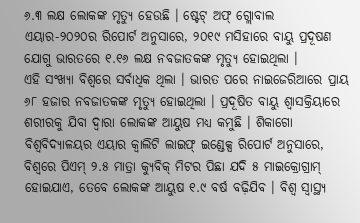୬.୩ ଲକ୍ଷ ଲୋକଙ୍କ ମୃତ୍ୟୁ ହେଉଛି । ଷ୍ଟେଟ୍ ଅଫ୍ ଗ୍ଲୋବାଲ ଏୟାର-୨୦୨୦ର ରିପୋର୍ଟ ଅନୁସାରେ, ୨୦୧୯ ମସିହାରେ ବାୟୁ ପ୍ରଦୂଷଣ ଯୋଗୁ ଭାରତରେ ୧.୧୬ ଲକ୍ଷ ନବଜାତକଙ୍କ ମୃତ୍ୟୁ ହୋଇଥିଲା ।
ଏହି ସଂଖ୍ୟା ବିଶ୍ୱରେ ସର୍ବାଧିକ ଥିଲା । ଭାରତ ପରେ ନାଇଜେରିଆରେ ପ୍ରାୟ ୬୮ ହଜାର ନବଜାତକଙ୍କ ମୃତ୍ୟୁ ହୋଇଥିଲା । ପ୍ରଦୂଷିତ ବାୟୁ ଶ୍ୱାସକ୍ରିୟାରେ ଶରୀରକୁ ଯିବା ଦ୍ୱାରା ଲୋକଙ୍କ ଆୟୁଷ ମଧ୍ୟ କମୁଛି । ଶିକାଗୋ ବିଶ୍ୱବିଦ୍ୟାଳୟର ଏୟାର କ୍ୱାଲିଟି ଲାଇଫ୍ ଇଣ୍ଡେକ୍ସ ରିପୋର୍ଟ ଅନୁସାରେ, ବିଶ୍ୱରେ ପିଏମ୍ ୨.୫ ମାତ୍ରା କ୍ୟୁବିକ୍ ମିଟର ପିଛା ଯଦି ୫ ମାଇକ୍ରୋଗ୍ରାମ୍ ହୋଇଯାଏ, ତେବେ ଲୋକଙ୍କ ଆୟୁଷ ୧.୯ ବର୍ଷ ବଢ଼ିଯିବ । ବିଶ୍ୱ ସ୍ୱାସ୍ଥ୍ୟ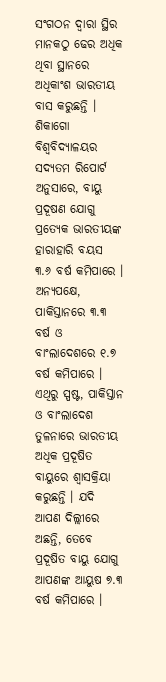ସଂଗଠନ ଦ୍ୱାରା ସ୍ଥିର ମାନକଠୁ ଢେର ଅଧିକ ଥିବା ସ୍ଥାନରେ ଅଧିକାଂଶ ଭାରତୀୟ ବାସ କରୁଛନ୍ତି ।
ଶିକାଗୋ ବିଶ୍ୱବିଦ୍ୟାଳୟର ସଦ୍ୟତମ ରିପୋର୍ଟ ଅନୁସାରେ, ବାୟୁ ପ୍ରଦୂଷଣ ଯୋଗୁ ପ୍ରତ୍ୟେକ ଭାରତୀୟଙ୍କ ହାରାହାରି ବୟସ ୩.୬ ବର୍ଷ କମିପାରେ । ଅନ୍ୟପକ୍ଷେ, ପାକିସ୍ତାନରେ ୩.୩ ବର୍ଷ ଓ ବାଂଲାଦେଶରେ ୧.୭ ବର୍ଷ କମିପାରେ । ଏଥିରୁ ସ୍ପଷ୍ଟ, ପାକିସ୍ତାନ ଓ ବାଂଲାଦେଶ ତୁଳନାରେ ଭାରତୀୟ ଅଧିକ ପ୍ରଦୂଷିତ ବାୟୁରେ ଶ୍ୱାସକ୍ରିୟା କରୁଛନ୍ତି । ଯଦି ଆପଣ ଦିଲ୍ଲୀରେ ଅଛନ୍ତି, ତେବେ ପ୍ରଦୂଷିତ ବାୟୁ ଯୋଗୁ ଆପଣଙ୍କ ଆୟୁଷ ୭.୩ ବର୍ଷ କମିପାରେ ।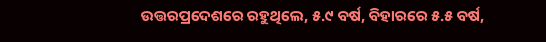ଉତ୍ତରପ୍ରଦେଶରେ ରହୁଥିଲେ, ୫.୯ ବର୍ଷ, ବିହାରରେ ୫.୫ ବର୍ଷ,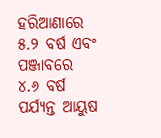ହରିଆଣାରେ ୫.୨ ବର୍ଷ ଏବଂ ପଞ୍ଜାବରେ ୪.୬ ବର୍ଷ ପର୍ଯ୍ୟନ୍ତ ଆୟୁଷ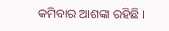କମିବାର ଆଶଙ୍କା ରହିଛି ।